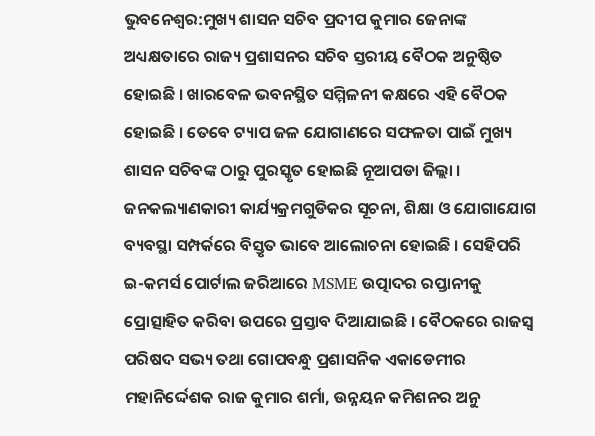ଭୁବନେଶ୍ବର:ମୁଖ୍ୟ ଶାସନ ସଚିବ ପ୍ରଦୀପ କୁମାର ଜେନାଙ୍କ ଅଧ୍ୟକ୍ଷତାରେ ରାଜ୍ୟ ପ୍ରଶାସନର ସଚିବ ସ୍ତରୀୟ ବୈଠକ ଅନୁଷ୍ଠିତ ହୋଇଛି । ଖାରବେଳ ଭବନସ୍ଥିତ ସମ୍ମିଳନୀ କକ୍ଷରେ ଏହି ବୈଠକ ହୋଇଛି । ତେବେ ଟ୍ୟାପ ଜଳ ଯୋଗାଣରେ ସଫଳତା ପାଇଁ ମୁଖ୍ୟ ଶାସନ ସଚିବଙ୍କ ଠାରୁ ପୁରସ୍କୃତ ହୋଇଛି ନୂଆପଡା ଜିଲ୍ଲା । ଜନକଲ୍ୟାଣକାରୀ କାର୍ଯ୍ୟକ୍ରମଗୁଡିକର ସୂଚନା, ଶିକ୍ଷା ଓ ଯୋଗାଯୋଗ ବ୍ୟବସ୍ଥା ସମ୍ପର୍କରେ ବିସ୍ତୃତ ଭାବେ ଆଲୋଚନା ହୋଇଛି । ସେହିପରି ଇ-କମର୍ସ ପୋର୍ଟାଲ ଜରିଆରେ MSME ଉତ୍ପାଦର ରପ୍ତାନୀକୁ ପ୍ରୋତ୍ସାହିତ କରିବା ଉପରେ ପ୍ରସ୍ତାବ ଦିଆଯାଇଛି । ବୈଠକରେ ରାଜସ୍ୱ ପରିଷଦ ସଭ୍ୟ ତଥା ଗୋପବନ୍ଧୁ ପ୍ରଶାସନିକ ଏକାଡେମୀର ମହାନିର୍ଦ୍ଦେଶକ ରାଜ କୁମାର ଶର୍ମା, ଉନ୍ନୟନ କମିଶନର ଅନୁ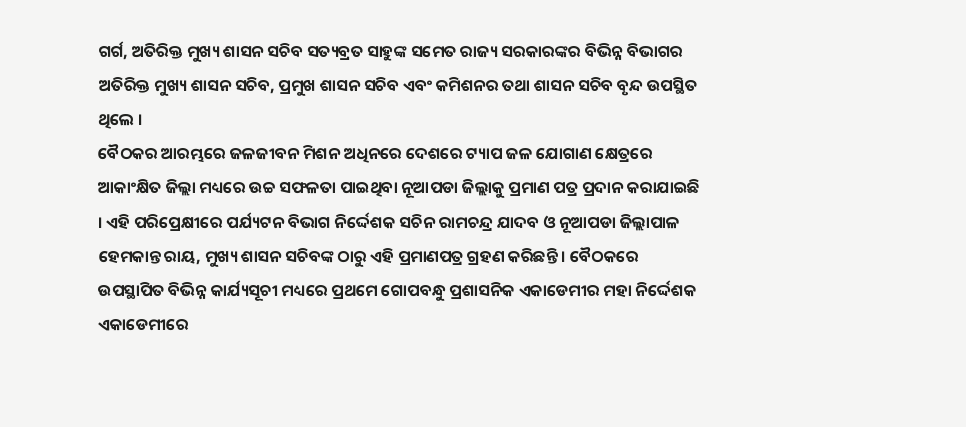ଗର୍ଗ, ଅତିରିକ୍ତ ମୁଖ୍ୟ ଶାସନ ସଚିବ ସତ୍ୟବ୍ରତ ସାହୁଙ୍କ ସମେତ ରାଜ୍ୟ ସରକାରଙ୍କର ବିଭିନ୍ନ ବିଭାଗର ଅତିରିକ୍ତ ମୁଖ୍ୟ ଶାସନ ସଚିବ, ପ୍ରମୁଖ ଶାସନ ସଚିବ ଏବଂ କମିଶନର ତଥା ଶାସନ ସଚିବ ବୃନ୍ଦ ଉପସ୍ଥିତ ଥିଲେ ।
ବୈଠକର ଆରମ୍ଭରେ ଜଳଜୀବନ ମିଶନ ଅଧିନରେ ଦେଶରେ ଟ୍ୟାପ ଜଳ ଯୋଗାଣ କ୍ଷେତ୍ରରେ ଆକାଂକ୍ଷିତ ଜିଲ୍ଲା ମଧ୍ୟରେ ଉଚ୍ଚ ସଫଳତା ପାଇଥିବା ନୂଆପଡା ଜିଲ୍ଲାକୁ ପ୍ରମାଣ ପତ୍ର ପ୍ରଦାନ କରାଯାଇଛି । ଏହି ପରିପ୍ରେକ୍ଷୀରେ ପର୍ଯ୍ୟଟନ ବିଭାଗ ନିର୍ଦ୍ଦେଶକ ସଚିନ ରାମଚନ୍ଦ୍ର ଯାଦବ ଓ ନୂଆପଡା ଜିଲ୍ଲାପାଳ ହେମକାନ୍ତ ରାୟ, ମୁଖ୍ୟ ଶାସନ ସଚିବଙ୍କ ଠାରୁ ଏହି ପ୍ରମାଣପତ୍ର ଗ୍ରହଣ କରିଛନ୍ତି । ବୈଠକରେ ଉପସ୍ଥାପିତ ବିଭିନ୍ନ କାର୍ଯ୍ୟସୂଚୀ ମଧ୍ୟରେ ପ୍ରଥମେ ଗୋପବନ୍ଧୁ ପ୍ରଶାସନିକ ଏକାଡେମୀର ମହା ନିର୍ଦ୍ଦେଶକ ଏକାଡେମୀରେ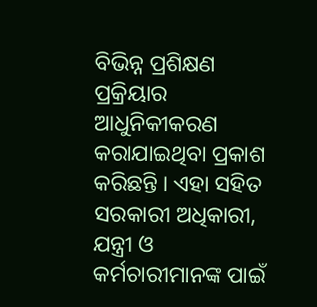ବିଭିନ୍ନ ପ୍ରଶିକ୍ଷଣ ପ୍ରକ୍ରିୟାର ଆଧୁନିକୀକରଣ କରାଯାଇଥିବା ପ୍ରକାଶ କରିଛନ୍ତି । ଏହା ସହିତ ସରକାରୀ ଅଧିକାରୀ, ଯନ୍ତ୍ରୀ ଓ କର୍ମଚାରୀମାନଙ୍କ ପାଇଁ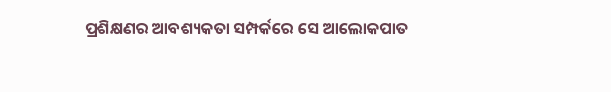ପ୍ରଶିକ୍ଷଣର ଆବଶ୍ୟକତା ସମ୍ପର୍କରେ ସେ ଆଲୋକପାତ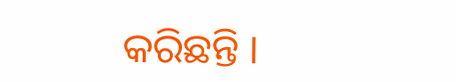କରିଛନ୍ତି ।